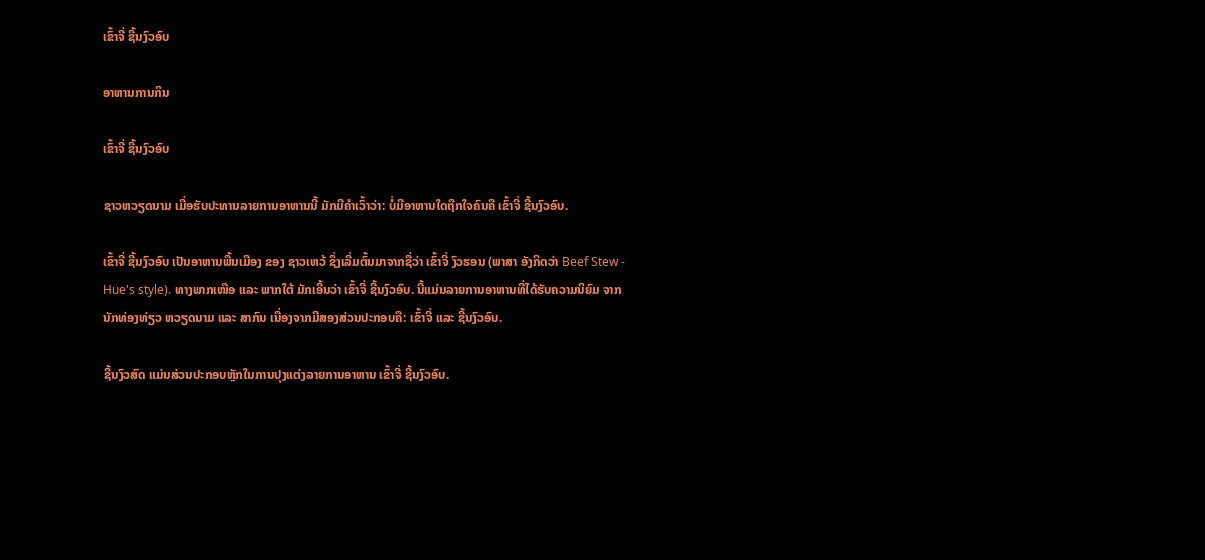ເຂົ້າຈີ່ ຊີ້ນງົວອົບ

ອາຫານການກິນ

ເຂົ້າຈີ່ ຊີ້ນງົວອົບ

ຊາວຫວຽດນາມ ເມື່ອຮັບປະທານລາຍການອາຫານນີ້ ມັກມີຄຳເວົ້າວ່າ: ບໍ່ມີອາຫານໃດຖືກໃຈຄົນຄື ເຂົ້າຈີ່ ຊີ້ນງົວອົບ.

ເຂົ້າຈີ່ ຊີ້ນງົວອົບ ເປັນອາຫານພື້ນເມືອງ ຂອງ ຊາວເຫວ້ ຊຶ່ງເລີ່ມຕົ້ນມາຈາກຊື່ວ່າ ເຂົ້າຈີ່ ງົວຮອນ (ພາສາ ອັງກິດວ່າ Beef Stew - Hue's style). ທາງພາກເໜືອ ແລະ ພາກໃຕ້ ມັກເອີ້ນວ່າ ເຂົ້າຈີ່ ຊີ້ນງົວອົບ. ນີ້ແມ່ນລາຍການອາຫານທີ່ໄດ້ຮັບຄວາມນິຍົມ ຈາກນັກທ່ອງທ່ຽວ ຫວຽດນາມ ແລະ ສາກົນ ເນື່ອງຈາກມີສອງສ່ວນປະກອບຄື: ເຂົ້າຈີ່ ແລະ ຊີ້ນງົວອົບ.

ຊີ້ນງົວສົດ ແມ່ນສ່ວນປະກອບຫຼັກໃນການປຸງແຕ່ງລາຍການອາຫານ ເຂົ້າຈີ່ ຊີ້ນງົວອົບ.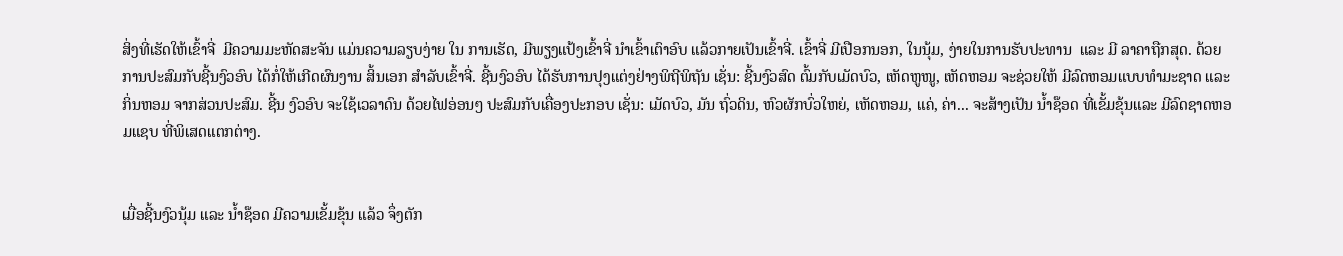ສິ່ງທີ່ເຮັດໃຫ້ເຂົ້າຈີ່  ມີຄວາມມະຫັດສະຈັນ ແມ່ນຄວາມລຽບງ່າຍ ໃນ ການເຮັດ, ມີພຽງແປ້ງເຂົ້າຈີ່ ນໍາເຂົ້າເຕົາອົບ ແລ້ວກາຍເປັນເຂົ້າຈີ່. ເຂົ້າຈີ່ ມີເປືອກນອກ, ໃນນຸ້ມ, ງ່າຍໃນການຮັບປະທານ  ແລະ ມີ ລາຄາຖືກສຸດ. ດ້ວຍການປະສົມກັບຊີ້ນງົວອົບ ໄດ້ກໍ່ໃຫ້ເກີດຜົນງານ ສິ້ນເອກ ສໍາລັບເຂົ້າຈີ່. ຊີ້ນງົວອົບ ໄດ້ຮັບການປຸງແຕ່ງຢ່າງພິຖີພິຖັນ ເຊັ່ນ: ຊີ້ນງົວສົດ ຕົ້ມກັບເມັດບົວ, ເຫັດຫູໜູ, ເຫັດຫອມ ຈະຊ່ວຍໃຫ້ ມີລົດຫອມແບບທໍາມະຊາດ ແລະ ກິ່ນຫອມ ຈາກສ່ວນປະສົມ. ຊີ້ນ ງົວອົບ ຈະໃຊ້ເວລາດົນ ດ້ວຍໄຟອ່ອນໆ ປະສົມກັບເຄື່ອງປະກອບ ເຊັ່ນ: ເມັດບົວ, ມັນ ຖົ່ວດິນ, ຫົວຜັກບົ່ວໃຫຍ່, ເຫັດຫອມ, ແຄ່, ຄ່າ... ຈະສ້າງເປັນ ນໍ້າຊ໊ອດ ທີ່ເຂັ້ມຂຸ້ນແລະ ມີລົດຊາດຫອມແຊບ ທີ່ພິເສດແຕກຕ່າງ.


ເມື່ອຊີ້ນງົວນຸ້ມ ແລະ ນ້ຳຊ໊ອດ ມີຄວາມເຂັ້ມຂຸ້ນ ແລ້ວ ຈຶ່ງຕັກ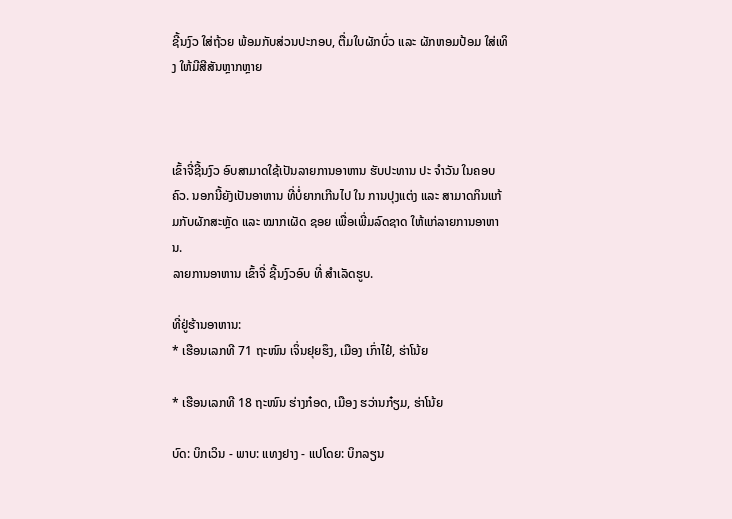ຊີ້ນງົວ ໃສ່ຖ້ວຍ ພ້ອມກັບສ່ວນປະກອບ, ຕື່ມໃບຜັກບົ່ວ ແລະ ຜັກຫອມປ້ອມ ໃສ່ເທິງ ໃຫ້ມີສີສັນຫຼາກຫຼາຍ



ເຂົ້າຈີ່ຊີ້ນງົວ ອົບສາມາດໃຊ້ເປັນລາຍການອາຫານ ຮັບປະທານ ປະ ຈຳວັນ ໃນຄອບຄົວ. ນອກນີ້ຍັງເປັນອາຫານ ທີ່ບໍ່ຍາກເກີນໄປ ໃນ ການປຸງແຕ່ງ ແລະ ສາມາດກິນແກ້ມກັບຜັກສະຫຼັດ ແລະ ໝາກເຜັດ ຊອຍ ເພື່ອເພີ່ມລົດຊາດ ໃຫ້ແກ່ລາຍການອາຫານ.
ລາຍການອາຫານ ເຂົ້າຈີ່ ຊີ້ນງົວອົບ ທີ່ ສໍາເລັດຮູບ.

ທີ່ຢູ່ຮ້ານອາຫານ:
* ເຮືອນເລກທີ 71 ຖະໜົນ ເຈິ່ນຢຸຍຮຶງ, ເມືອງ ເກົ່າໄຢ໋, ຮ່າໂນ້ຍ

* ເຮືອນເລກທີ 18 ຖະໜົນ ຮ່າງກ໋ອດ, ເມືອງ ຮວ່ານກ໋ຽມ, ຮ່າໂນ້ຍ

ບົດ: ບິກເວິນ - ພາບ: ແທງຢາງ - ແປໂດຍ: ບິກລຽນ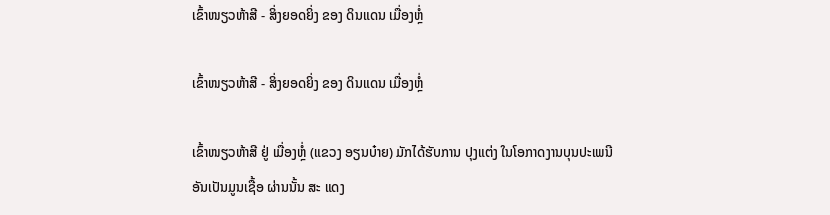ເຂົ້າໜຽວຫ້າສີ - ສິ່ງຍອດຍິ່ງ ຂອງ ດິນແດນ ເມື່ອງຫຼໍ່

ເຂົ້າໜຽວຫ້າສີ - ສິ່ງຍອດຍິ່ງ ຂອງ ດິນແດນ ເມື່ອງຫຼໍ່

ເຂົ້າໜຽວຫ້າສີ ຢູ່ ເມື່ອງຫຼໍ່ (ແຂວງ ອຽນບ໋າຍ) ມັກໄດ້ຮັບການ ປຸງແຕ່ງ ໃນໂອກາດງານບຸນປະເພນີ ອັນເປັນມູນເຊື້ອ ຜ່ານນັ້ນ ສະ ແດງ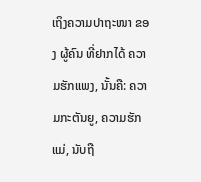ເຖິງຄວາມປາຖະໜາ ຂອງ ຜູ້ຄົນ ທີ່ຢາກໄດ້ ຄວາມຮັກແພງ, ນັ້ນຄື: ຄວາມກະຕັນຍູ, ຄວາມຮັກແມ່, ນັບຖື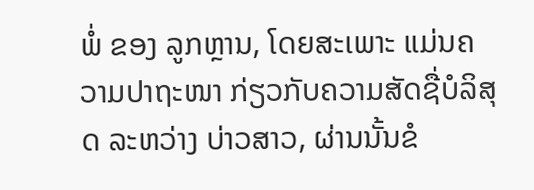ພໍ່ ຂອງ ລູກຫຼານ, ໂດຍສະເພາະ ແມ່ນຄວາມປາຖະໜາ ກ່ຽວກັບຄວາມສັດຊື່ບໍລິສຸດ ລະຫວ່າງ ບ່າວສາວ, ຜ່ານນັ້ນຂໍ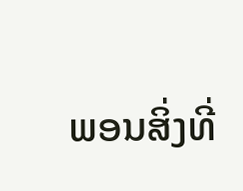ພອນສິ່ງທີ່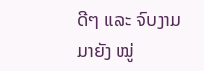ດີໆ ແລະ ຈົບງາມ ມາຍັງ ໝູ່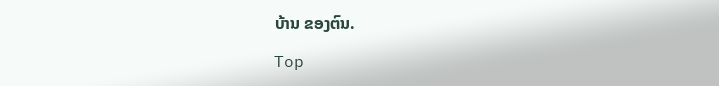ບ້ານ ຂອງຕົນ.

Top